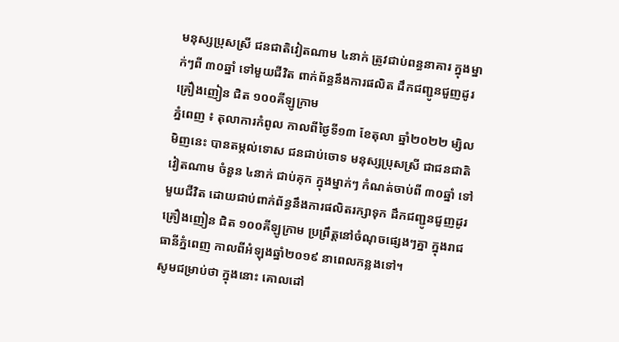មនុស្សប្រុសស្រី ជនជាតិវៀតណាម ៤នាក់ ត្រូវជាប់ពន្ធនាគារ ក្នុងម្នាក់ៗពី ៣០ឆ្នាំ ទៅមួយជីវិត ពាក់ព័ន្ធនឹងការផលិត ដឹកជញ្ជូនជួញដូរគ្រឿងញៀន ជិត ១០០គីឡូក្រាម
ភ្នំពេញ ៖ តុលាការកំពូល កាលពីថ្ងៃទី១៣ ខែតុលា ឆ្នាំ២០២២ ម្សិលមិញនេះ បានតម្កល់ទោស ជនជាប់ចោទ មនុស្សប្រុសស្រី ជាជនជាតិវៀតណាម ចំនួន ៤នាក់ ជាប់គុក ក្នុងម្នាក់ៗ កំណត់ចាប់ពី ៣០ឆ្នាំ ទៅមួយជីវិត ដោយជាប់ពាក់ព័ន្ធនឹងការផលិតរក្សាទុក ដឹកជញ្ជូនជួញដូរគ្រឿងញៀន ជិត ១០០គីឡូក្រាម ប្រព្រឹត្តនៅចំណុចផ្សេងៗគ្នា ក្នុងរាជធានីភំ្នពេញ កាលពីអំឡុងឆ្នាំ២០១៩ នាពេលកន្លងទៅ។
សូមជម្រាប់ថា ក្នុងនោះ គោលដៅ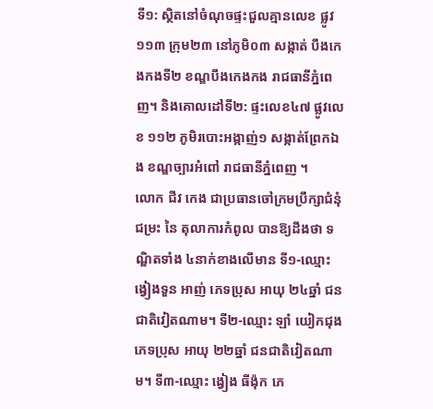ទី១: ស្ថិតនៅចំណុចផ្ទះជួលគ្មានលេខ ផ្លូវ១១៣ ក្រុម២៣ នៅភូមិ០៣ សង្កាត់ បឹងកេងកងទី២ ខណ្ឌបឹងកេងកង រាជធានីភ្នំពេញ។ និងគោលដៅទី២: ផ្ទះលេខ៤៧ ផ្លូវលេខ ១១២ ភូមិរបោះអង្កាញ់១ សង្កាត់ព្រែកឯង ខណ្ឌច្បារអំពៅ រាជធានីភ្នំពេញ ។
លោក ជីវ កេង ជាប្រធានចៅក្រមប្រឹក្សាជំនុំជម្រះ នៃ តុលាការកំពូល បានឱ្យដឹងថា ទណ្ឌិតទាំង ៤នាក់ខាងលើមាន ទី១-ឈ្មោះ ង្វៀងទួន អាញ់ ភេទប្រុស អាយុ ២៤ឆ្នាំ ជនជាតិវៀតណាម។ ទី២-ឈ្មោះ ឡាំ យៀកជុង ភេទប្រុស អាយុ ២២ឆ្នាំ ជនជាតិវៀតណាម។ ទី៣-ឈ្មោះ ង្វៀង ធីង៉ុក ភេ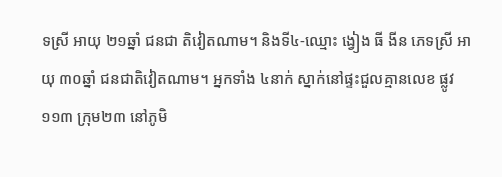ទស្រី អាយុ ២១ឆ្នាំ ជនជា តិវៀតណាម។ និងទី៤-ឈ្មោះ ង្វៀង ធី ងីន ភេទស្រី អាយុ ៣០ឆ្នាំ ជនជាតិវៀតណាម។ អ្នកទាំង ៤នាក់ ស្នាក់នៅផ្ទះជួលគ្មានលេខ ផ្លូវ១១៣ ក្រុម២៣ នៅភូមិ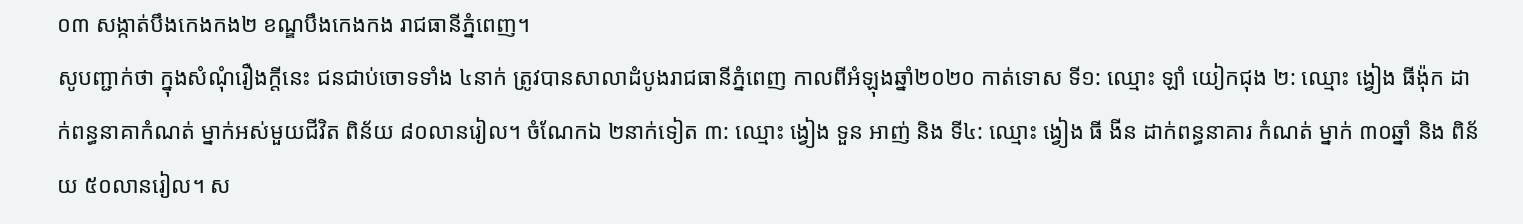០៣ សង្កាត់បឹងកេងកង២ ខណ្ឌបឹងកេងកង រាជធានីភ្នំពេញ។
សូបញ្ជាក់ថា ក្នុងសំណុំរឿងក្តីនេះ ជនជាប់ចោទទាំង ៤នាក់ ត្រូវបានសាលាដំបូងរាជធានីភ្នំពេញ កាលពីអំឡុងឆ្នាំ២០២០ កាត់ទោស ទី១: ឈ្មោះ ឡាំ យៀកជុង ២: ឈ្មោះ ង្វៀង ធីង៉ុក ដាក់ពន្ធនាគាកំណត់ ម្នាក់អស់មួយជីវិត ពិន័យ ៨០លានរៀល។ ចំណែកឯ ២នាក់ទៀត ៣: ឈ្មោះ ង្វៀង ទួន អាញ់ និង ទី៤: ឈ្មោះ ង្វៀង ធី ងីន ដាក់ពន្ធនាគារ កំណត់ ម្នាក់ ៣០ឆ្នាំ និង ពិន័យ ៥០លានរៀល។ ស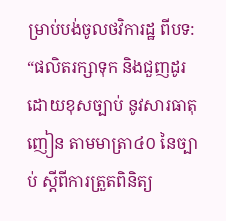ម្រាប់បង់ចូលថវិការដ្ឋ ពីបទ: “ផលិតរក្សាទុក និងជួញដូរដោយខុសច្បាប់ នូវសារធាតុញៀន តាមមាត្រា៤០ នៃច្បាប់ ស្តីពីការត្រួតពិនិត្យ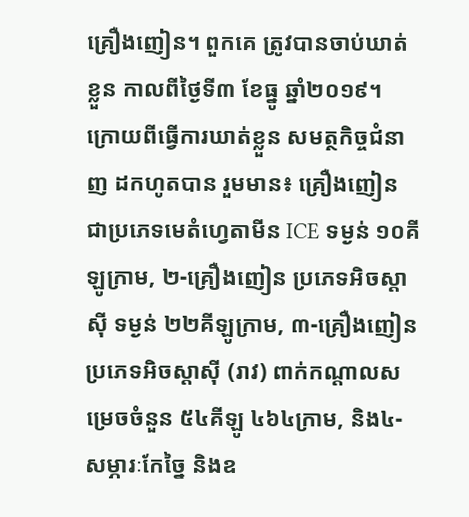គ្រឿងញៀន។ ពួកគេ ត្រូវបានចាប់ឃាត់ខ្លួន កាលពីថ្ងៃទី៣ ខែធ្នូ ឆ្នាំ២០១៩។
ក្រោយពីធ្វើការឃាត់ខ្លួន សមត្ថកិច្ចជំនាញ ដកហូតបាន រួមមាន៖ គ្រឿងញៀន ជាប្រភេទមេតំហ្វេតាមីន ICE ទម្ងន់ ១០គីឡូក្រាម, ២-គ្រឿងញៀន ប្រភេទអិចស្តាស៊ី ទម្ងន់ ២២គីឡូក្រាម, ៣-គ្រឿងញៀន ប្រភេទអិចស្តាស៊ី (រាវ) ពាក់កណ្ដាលសម្រេចចំនួន ៥៤គីឡូ ៤៦៤ក្រាម, និង៤-សម្ភារៈកែច្នៃ និងឧ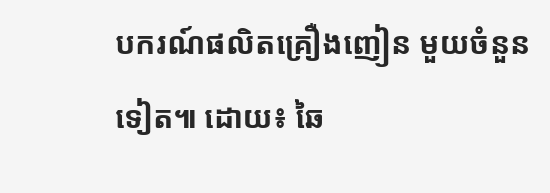បករណ៍ផលិតគ្រឿងញៀន មួយចំនួនទៀត៕ ដោយ៖ ឆៃ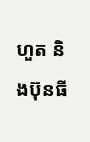ហួត និងប៊ុនធី